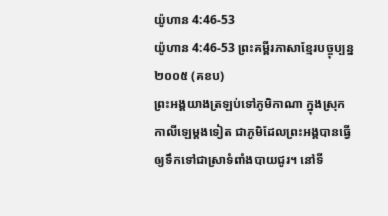យ៉ូហាន 4:46-53
យ៉ូហាន 4:46-53 ព្រះគម្ពីរភាសាខ្មែរបច្ចុប្បន្ន ២០០៥ (គខប)
ព្រះអង្គយាងត្រឡប់ទៅភូមិកាណា ក្នុងស្រុកកាលីឡេម្ដងទៀត ជាភូមិដែលព្រះអង្គបានធ្វើឲ្យទឹកទៅជាស្រាទំពាំងបាយជូរ។ នៅទី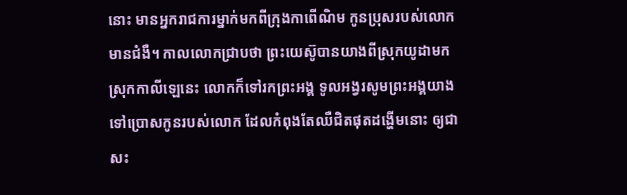នោះ មានអ្នករាជការម្នាក់មកពីក្រុងកាពើណិម កូនប្រុសរបស់លោកមានជំងឺ។ កាលលោកជ្រាបថា ព្រះយេស៊ូបានយាងពីស្រុកយូដាមកស្រុកកាលីឡេនេះ លោកក៏ទៅរកព្រះអង្គ ទូលអង្វរសូមព្រះអង្គយាងទៅប្រោសកូនរបស់លោក ដែលកំពុងតែឈឺជិតផុតដង្ហើមនោះ ឲ្យជាសះ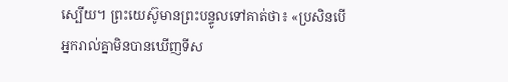ស្បើយ។ ព្រះយេស៊ូមានព្រះបន្ទូលទៅគាត់ថា៖ «ប្រសិនបើអ្នករាល់គ្នាមិនបានឃើញទីស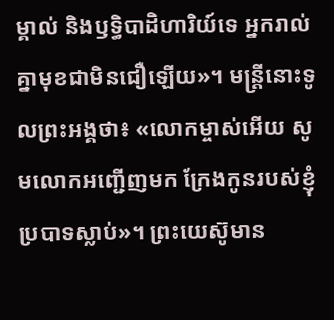ម្គាល់ និងឫទ្ធិបាដិហារិយ៍ទេ អ្នករាល់គ្នាមុខជាមិនជឿឡើយ»។ មន្ត្រីនោះទូលព្រះអង្គថា៖ «លោកម្ចាស់អើយ សូមលោកអញ្ជើញមក ក្រែងកូនរបស់ខ្ញុំប្របាទស្លាប់»។ ព្រះយេស៊ូមាន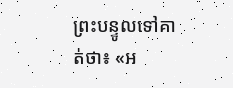ព្រះបន្ទូលទៅគាត់ថា៖ «អ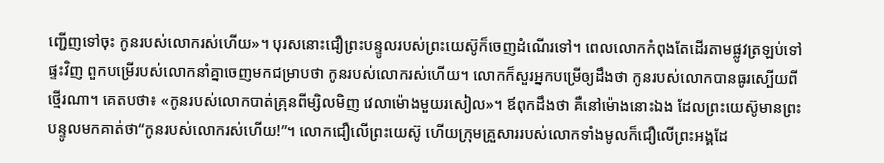ញ្ជើញទៅចុះ កូនរបស់លោករស់ហើយ»។ បុរសនោះជឿព្រះបន្ទូលរបស់ព្រះយេស៊ូក៏ចេញដំណើរទៅ។ ពេលលោកកំពុងតែដើរតាមផ្លូវត្រឡប់ទៅផ្ទះវិញ ពួកបម្រើរបស់លោកនាំគ្នាចេញមកជម្រាបថា កូនរបស់លោករស់ហើយ។ លោកក៏សួរអ្នកបម្រើឲ្យដឹងថា កូនរបស់លោកបានធូរស្បើយពីថ្មើរណា។ គេតបថា៖ «កូនរបស់លោកបាត់គ្រុនពីម្សិលមិញ វេលាម៉ោងមួយរសៀល»។ ឪពុកដឹងថា គឺនៅម៉ោងនោះឯង ដែលព្រះយេស៊ូមានព្រះបន្ទូលមកគាត់ថា“កូនរបស់លោករស់ហើយ!”។ លោកជឿលើព្រះយេស៊ូ ហើយក្រុមគ្រួសាររបស់លោកទាំងមូលក៏ជឿលើព្រះអង្គដែ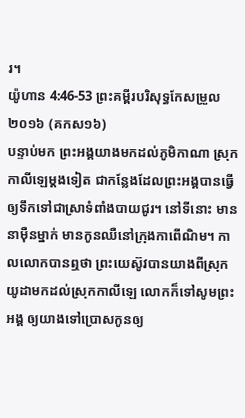រ។
យ៉ូហាន 4:46-53 ព្រះគម្ពីរបរិសុទ្ធកែសម្រួល ២០១៦ (គកស១៦)
បន្ទាប់មក ព្រះអង្គយាងមកដល់ភូមិកាណា ស្រុកកាលីឡេម្តងទៀត ជាកន្លែងដែលព្រះអង្គបានធ្វើឲ្យទឹកទៅជាស្រាទំពាំងបាយជូរ។ នៅទីនោះ មាននាម៉ឺនម្នាក់ មានកូនឈឺនៅក្រុងកាពើណិម។ កាលលោកបានឮថា ព្រះយេស៊ូវបានយាងពីស្រុកយូដាមកដល់ស្រុកកាលីឡេ លោកក៏ទៅសូមព្រះអង្គ ឲ្យយាងទៅប្រោសកូនឲ្យ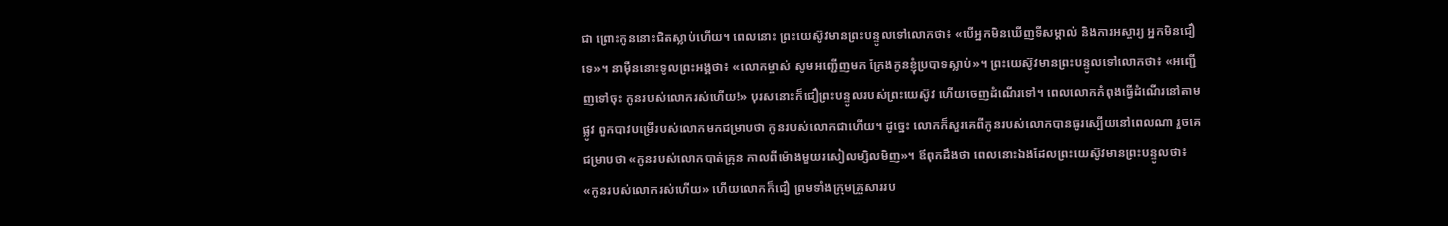ជា ព្រោះកូននោះជិតស្លាប់ហើយ។ ពេលនោះ ព្រះយេស៊ូវមានព្រះបន្ទូលទៅលោកថា៖ «បើអ្នកមិនឃើញទីសម្គាល់ និងការអស្ចារ្យ អ្នកមិនជឿទេ»។ នាម៉ឺននោះទូលព្រះអង្គថា៖ «លោកម្ចាស់ សូមអញ្ជើញមក ក្រែងកូនខ្ញុំប្របាទស្លាប់»។ ព្រះយេស៊ូវមានព្រះបន្ទូលទៅលោកថា៖ «អញ្ជើញទៅចុះ កូនរបស់លោករស់ហើយ!» បុរសនោះក៏ជឿព្រះបន្ទូលរបស់ព្រះយេស៊ូវ ហើយចេញដំណើរទៅ។ ពេលលោកកំពុងធ្វើដំណើរនៅតាមផ្លូវ ពួកបាវបម្រើរបស់លោកមកជម្រាបថា កូនរបស់លោកជាហើយ។ ដូច្នេះ លោកក៏សួរគេពីកូនរបស់លោកបានធូរស្បើយនៅពេលណា រួចគេជម្រាបថា «កូនរបស់លោកបាត់គ្រុន កាលពីម៉ោងមួយរសៀលម្សិលមិញ»។ ឪពុកដឹងថា ពេលនោះឯងដែលព្រះយេស៊ូវមានព្រះបន្ទូលថា៖ «កូនរបស់លោករស់ហើយ» ហើយលោកក៏ជឿ ព្រមទាំងក្រុមគ្រួសាររប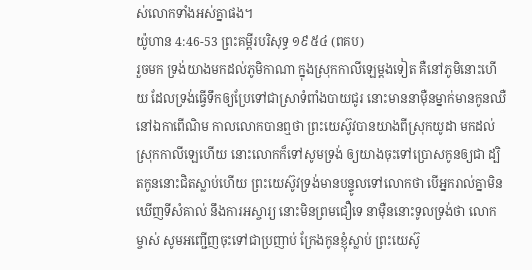ស់លោកទាំងអស់គ្នាផង។
យ៉ូហាន 4:46-53 ព្រះគម្ពីរបរិសុទ្ធ ១៩៥៤ (ពគប)
រួចមក ទ្រង់យាងមកដល់ភូមិកាណា ក្នុងស្រុកកាលីឡេម្តងទៀត គឺនៅភូមិនោះហើយ ដែលទ្រង់ធ្វើទឹកឲ្យប្រែទៅជាស្រាទំពាំងបាយជូរ នោះមាននាម៉ឺនម្នាក់មានកូនឈឺ នៅឯកាពើណិម កាលលោកបានឮថា ព្រះយេស៊ូវបានយាងពីស្រុកយូដា មកដល់ស្រុកកាលីឡេហើយ នោះលោកក៏ទៅសូមទ្រង់ ឲ្យយាងចុះទៅប្រោសកូនឲ្យជា ដ្បិតកូននោះជិតស្លាប់ហើយ ព្រះយេស៊ូវទ្រង់មានបន្ទូលទៅលោកថា បើអ្នករាល់គ្នាមិនឃើញទីសំគាល់ នឹងការអស្ចារ្យ នោះមិនព្រមជឿទេ នាម៉ឺននោះទូលទ្រង់ថា លោកម្ចាស់ សូមអញ្ជើញចុះទៅជាប្រញាប់ ក្រែងកូនខ្ញុំស្លាប់ ព្រះយេស៊ូ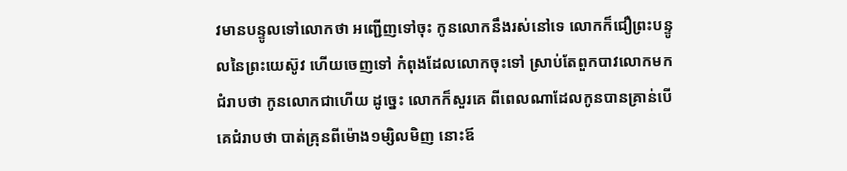វមានបន្ទូលទៅលោកថា អញ្ជើញទៅចុះ កូនលោកនឹងរស់នៅទេ លោកក៏ជឿព្រះបន្ទូលនៃព្រះយេស៊ូវ ហើយចេញទៅ កំពុងដែលលោកចុះទៅ ស្រាប់តែពួកបាវលោកមកជំរាបថា កូនលោកជាហើយ ដូច្នេះ លោកក៏សួរគេ ពីពេលណាដែលកូនបានគ្រាន់បើ គេជំរាបថា បាត់គ្រុនពីម៉ោង១ម្សិលមិញ នោះឪ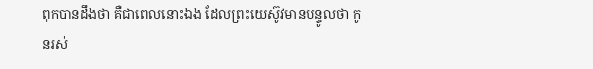ពុកបានដឹងថា គឺជាពេលនោះឯង ដែលព្រះយេស៊ូវមានបន្ទូលថា កូនរស់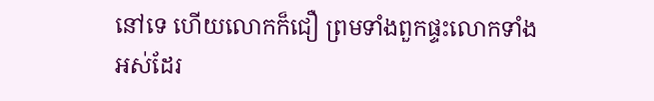នៅទេ ហើយលោកក៏ជឿ ព្រមទាំងពួកផ្ទះលោកទាំងអស់ដែរ